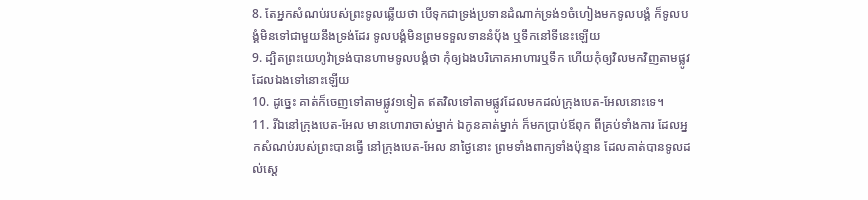8. តែអ្នកសំណប់របស់ព្រះទូលឆ្លើយថា បើទុកជាទ្រង់ប្រទានដំណាក់ទ្រង់១ចំហៀងមកទូលបង្គំ ក៏ទូលបង្គំមិនទៅជាមួយនឹងទ្រង់ដែរ ទូលបង្គំមិនព្រមទទួលទាននំបុ័ង ឬទឹកនៅទីនេះឡើយ
9. ដ្បិតព្រះយេហូវ៉ាទ្រង់បានហាមទូលបង្គំថា កុំឲ្យឯងបរិភោគអាហារឬទឹក ហើយកុំឲ្យវិលមកវិញតាមផ្លូវ ដែលឯងទៅនោះឡើយ
10. ដូច្នេះ គាត់ក៏ចេញទៅតាមផ្លូវ១ទៀត ឥតវិលទៅតាមផ្លូវដែលមកដល់ក្រុងបេត-អែលនោះទេ។
11. រីឯនៅក្រុងបេត-អែល មានហោរាចាស់ម្នាក់ ឯកូនគាត់ម្នាក់ ក៏មកប្រាប់ឪពុក ពីគ្រប់ទាំងការ ដែលអ្នកសំណប់របស់ព្រះបានធ្វើ នៅក្រុងបេត-អែល នាថ្ងៃនោះ ព្រមទាំងពាក្យទាំងប៉ុន្មាន ដែលគាត់បានទូលដល់ស្តេ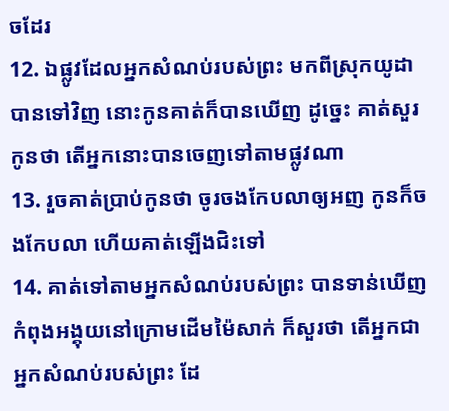ចដែរ
12. ឯផ្លូវដែលអ្នកសំណប់របស់ព្រះ មកពីស្រុកយូដាបានទៅវិញ នោះកូនគាត់ក៏បានឃើញ ដូច្នេះ គាត់សួរកូនថា តើអ្នកនោះបានចេញទៅតាមផ្លូវណា
13. រួចគាត់ប្រាប់កូនថា ចូរចងកែបលាឲ្យអញ កូនក៏ចងកែបលា ហើយគាត់ឡើងជិះទៅ
14. គាត់ទៅតាមអ្នកសំណប់របស់ព្រះ បានទាន់ឃើញកំពុងអង្គុយនៅក្រោមដើមម៉ៃសាក់ ក៏សួរថា តើអ្នកជាអ្នកសំណប់របស់ព្រះ ដែ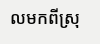លមកពីស្រុ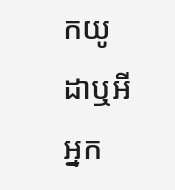កយូដាឬអី អ្នក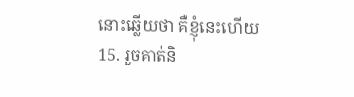នោះឆ្លើយថា គឺខ្ញុំនេះហើយ
15. រួចគាត់និ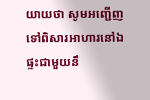យាយថា សូមអញ្ជើញទៅពិសារអាហារនៅឯផ្ទះជាមួយនឹ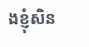ងខ្ញុំសិន